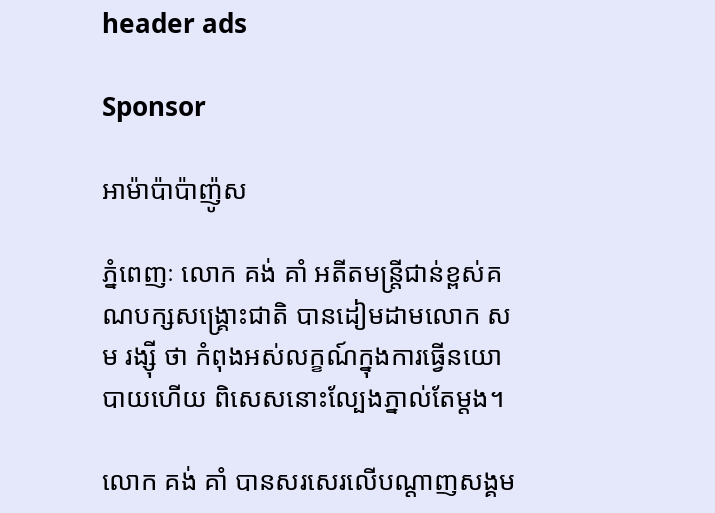header ads

Sponsor

អាម៉ាប៉ាប៉ាញ៉ូស

ភ្នំពេញៈ លោក គង់ គាំ អតីតមន្ត្រីជាន់ខ្ពស់គណបក្សសង្គ្រោះជាតិ បានដៀមដាមលោក សម រង្ស៊ី ថា កំពុងអស់លក្ខណ៍ក្នុងការធ្វើនយោបាយហើយ ពិសេសនោះល្បែងភ្នាល់តែម្តង។

លោក គង់ គាំ បានសរសេរលើបណ្តាញសង្គម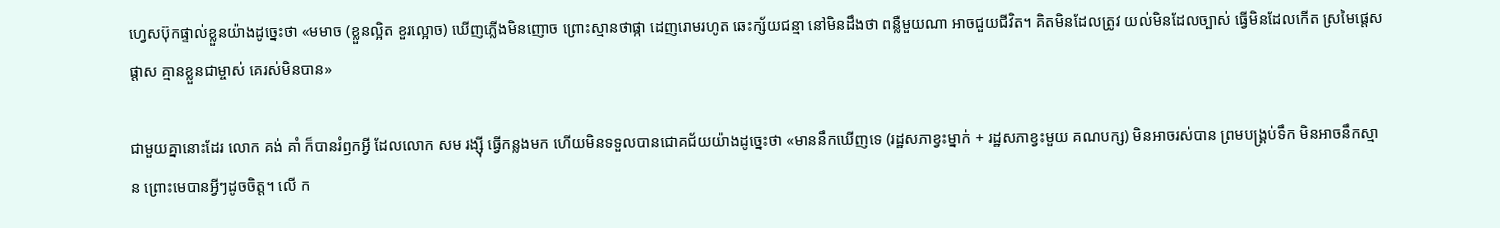ហ្វេសប៊ុកផ្ទាល់ខ្លួនយ៉ាងដូច្នេះថា «មមាច (ខ្លួនល្អិត ខួរល្អោច) ឃើញភ្លើងមិនញោច ព្រោះស្មានថាផ្កា ដេញរោមរហូត ឆេះក្ស័យជន្មា នៅមិនដឹងថា ពន្លឺមួយណា អាចជួយជីវិត។ គិតមិនដែលត្រូវ យល់មិនដែលច្បាស់ ធ្វើមិនដែលកើត ស្រមៃផ្តេសផ្តាស គ្មានខ្លួនជាម្ចាស់ គេរស់មិនបាន»

ជាមួយគ្នានោះដែរ លោក គង់ គាំ ក៏បានរំឭកអ្វី ដែលលោក សម រង្ស៊ី ធ្វើកន្លងមក ហើយមិនទទួលបានជោគជ័យយ៉ាងដូច្នេះថា «មាននឹកឃើញទេ (រដ្ឋសភាខ្វះម្នាក់ + រដ្ឋសភាខ្វះមួយ គណបក្ស) មិនអាចរស់បាន ព្រមបង្គ្រប់ទឹក មិនអាចនឹកស្មាន ព្រោះមេបានអ្វីៗដូចចិត្ត។ លើ ក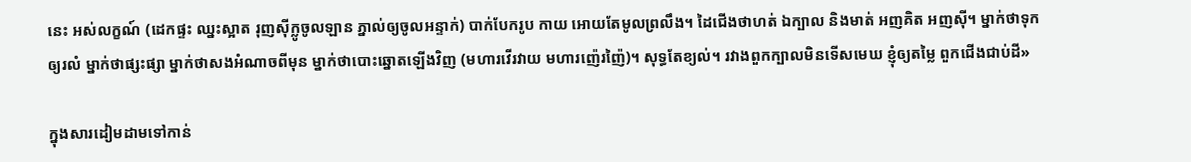នេះ អស់លក្ខណ៍ (ដេកផ្ទះ ឈ្នះស្អាត រុញស៊ីក្លូចូលឡាន ភ្នាល់ឲ្យចូលអន្ទាក់) បាក់បែករូប កាយ អោយតែមូលព្រលឹង។ ដៃជើងថាហត់ ឯក្បាល និងមាត់ អញគិត អញស៊ី។ ម្នាក់ថាទុកឲ្យរលំ ម្នាក់ថាផ្សះផ្សា ម្នាក់ថាសងអំណាចពីមុន ម្នាក់ថាបោះឆ្នោតឡើងវិញ (មហារវើរវាយ មហារញ៉េរញ៉ៃ)។ សុទ្ធតែខ្យល់។ រវាងពួកក្បាលមិនទើសមេឃ ខ្ញុំឲ្យតម្លៃ ពួកជើងជាប់ដី»

ក្នុងសារដៀមដាមទៅកាន់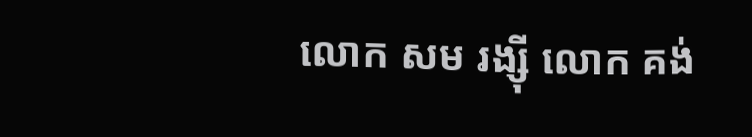លោក សម រង្ស៊ី លោក គង់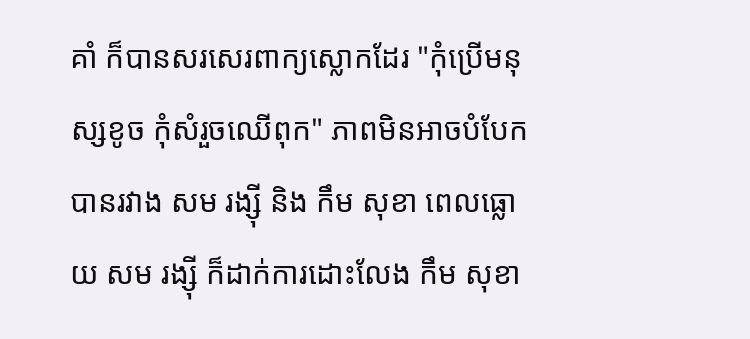គាំ ក៏បានសរសេរពាក្យស្លោកដែរ "កុំប្រើមនុស្សខូច កុំសំរួចឈើពុក" ភាពមិនអាចបំបែកបានរវាង សម រង្ស៊ី និង កឹម សុខា ពេលធ្លោយ សម រង្ស៊ី ក៏ដាក់ការដោះលែង កឹម សុខា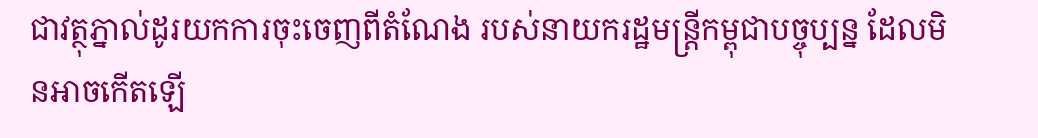ជាវត្ថុភ្នាល់ដូរយកការចុះចេញពីតំណែង របស់នាយករដ្ឋមន្ត្រីកម្ពុជាបច្ចុប្បន្ន ដែលមិនអាចកើតឡើ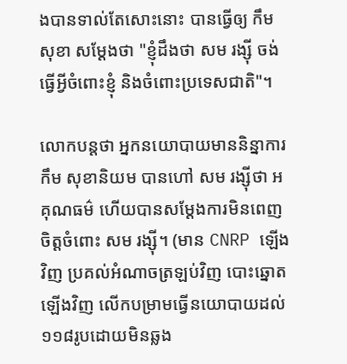ងបានទាល់តែសោះនោះ បានធ្វើឲ្យ កឹម សុខា សម្តែងថា "ខ្ញុំដឹងថា សម រង្ស៊ី ចង់ធ្វើអ្វីចំពោះខ្ញុំ និងចំពោះប្រទេសជាតិ"។

លោកបន្តថា អ្នកនយោបាយមាននិន្នាការ កឹម សុខានិយម បានហៅ សម រង្ស៊ីថា អគុណធម៌ ហើយបានសម្តែងការមិនពេញចិត្តចំពោះ សម រង្ស៊ី។ (មាន CNRP ឡើងវិញ ប្រគល់អំណាចត្រឡប់វិញ បោះឆ្នោតឡើងវិញ លើកបម្រាមធ្វើនយោបាយដល់ ១១៨រូបដោយមិនឆ្លង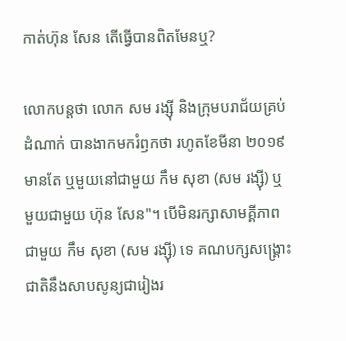កាត់ហ៊ុន សែន តើធ្វើបានពិតមែនឬ?

លោកបន្តថា លោក សម រង្ស៊ី និងក្រុមបរាជ័យគ្រប់ដំណាក់ បានងាកមករំឭកថា រហូតខែមីនា ២០១៩ មានតែ ឬមួយនៅជាមួយ កឹម សុខា (សម រង្ស៊ី) ឬមួយជាមួយ ហ៊ុន សែន"។ បើមិនរក្សាសាមគ្គីភាពជាមួយ កឹម សុខា (សម រង្ស៊ី) ទេ គណបក្សសង្គ្រោះជាតិនឹងសាបសូន្យជារៀងរ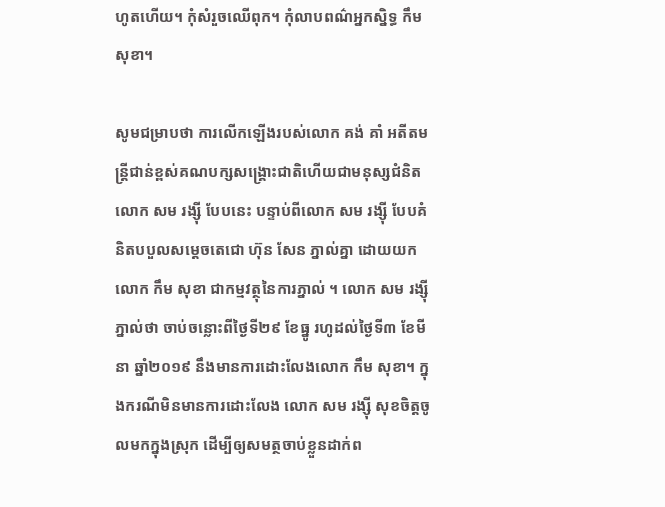ហូតហើយ។ កុំសំរួចឈើពុក។ កុំលាបពណ៌អ្នកស្និទ្ធ កឹម សុខា។

សូមជម្រាបថា ការលើកឡើងរបស់លោក គង់ គាំ អតីតមន្ត្រីជាន់ខ្ពស់គណបក្សសង្គ្រោះជាតិហើយជាមនុស្សជំនិតលោក សម រង្ស៊ី បែបនេះ បន្ទាប់ពីលោក សម រង្ស៊ី បែបគំនិតបបួលសម្តេចតេជោ ហ៊ុន សែន ភ្នាល់គ្នា ដោយយកលោក កឹម សុខា ជាកម្មវត្ថុនៃការភ្នាល់ ។ លោក សម រង្ស៊ី ភ្នាល់ថា ចាប់ចន្លោះពីថ្ងៃទី២៩ ខែធ្នូ រហូដល់ថ្ងៃទី៣ ខែមីនា ឆ្នាំ២០១៩ នឹងមានការដោះលែងលោក កឹម សុខា។ ក្នុងករណីមិនមានការដោះលែង លោក សម រង្ស៊ី សុខចិត្តចូ លមកក្នុងស្រុក ដើម្បីឲ្យសមត្ថចាប់ខ្លួនដាក់ព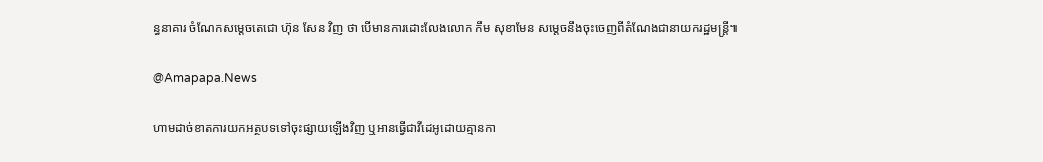ន្ធនាគារ ចំណែកសម្តេចតេជោ ហ៊ុន សែន វិញ ថា បើមានការដោះលែងលោក កឹម សុខាមែន សម្តេចនឹងចុះចេញពីតំណែងជានាយករដ្ឋមន្ត្រី៕

@Amapapa.News

ហាមដាច់ខាតការយកអត្ថបទទៅចុះផ្សាយឡើងវិញ ឬអានធ្វើជាវីដេអូដោយគ្មានកា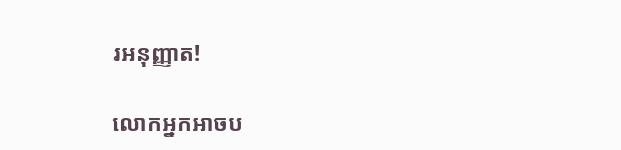រអនុញ្ញាត!

លោកអ្នកអាចប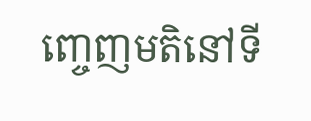ញ្ចេញមតិនៅទី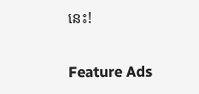នេះ!

Feature Ads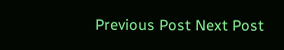Previous Post Next Post